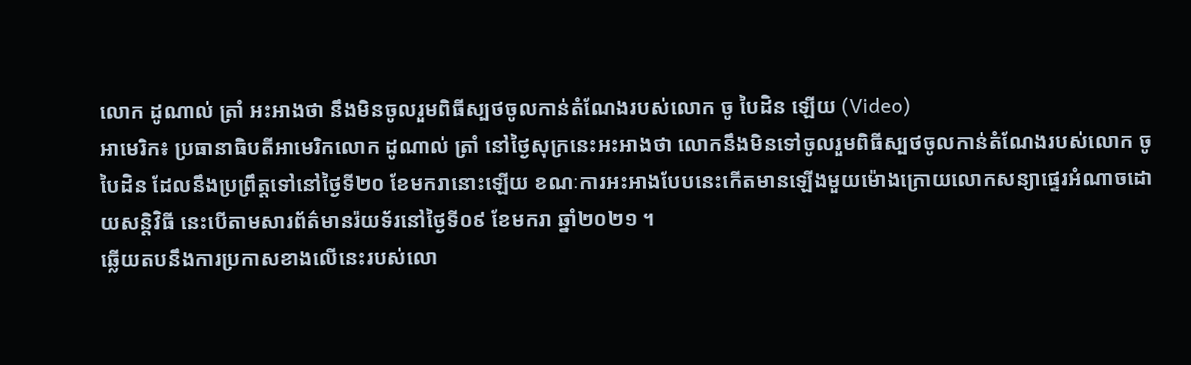លោក ដូណាល់ ត្រាំ អះអាងថា នឹងមិនចូលរួមពិធីស្បថចូលកាន់តំណែងរបស់លោក ចូ បៃដិន ឡើយ (Video)
អាមេរិក៖ ប្រធានាធិបតីអាមេរិកលោក ដូណាល់ ត្រាំ នៅថ្ងៃសុក្រនេះអះអាងថា លោកនឹងមិនទៅចូលរួមពិធីស្បថចូលកាន់តំណែងរបស់លោក ចូ បៃដិន ដែលនឹងប្រព្រឹត្តទៅនៅថ្ងៃទី២០ ខែមករានោះឡើយ ខណៈការអះអាងបែបនេះកើតមានឡើងមួយម៉ោងក្រោយលោកសន្យាផ្ទេរអំណាចដោយសន្តិវិធី នេះបើតាមសារព័ត៌មានរ៉យទ័រនៅថ្ងៃទី០៩ ខែមករា ឆ្នាំ២០២១ ។
ឆ្លើយតបនឹងការប្រកាសខាងលើនេះរបស់លោ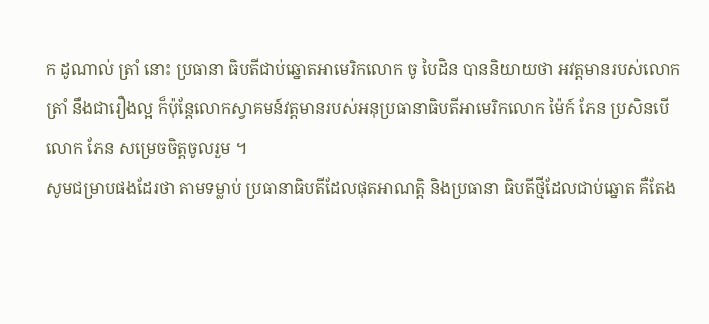ក ដូណាល់ ត្រាំ នោះ ប្រធានា ធិបតីជាប់ឆ្នោតអាមេរិកលោក ចូ បៃដិន បាននិយាយថា អវត្តមានរបស់លោក ត្រាំ នឹងជារឿងល្អ ក៏ប៉ុន្តែលោកស្វាគមន៍វត្តមានរបស់អនុប្រធានាធិបតីអាមេរិកលោក ម៉ៃក៍ ភែន ប្រសិនបើលោក ភែន សម្រេចចិត្តចូលរួម ។
សូមជម្រាបផងដែរថា តាមទម្លាប់ ប្រធានាធិបតីដែលផុតអាណត្តិ និងប្រធានា ធិបតីថ្មីដែលជាប់ឆ្នោត គឺតែង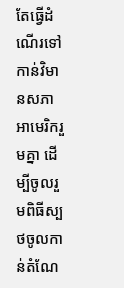តែធ្វើដំណើរទៅកាន់វិមានសភាអាមេរិករួមគ្នា ដើម្បីចូលរួមពិធីស្បថចូលកាន់តំណែ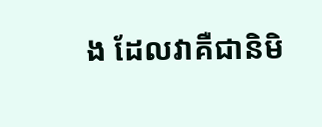ង ដែលវាគឺជានិមិ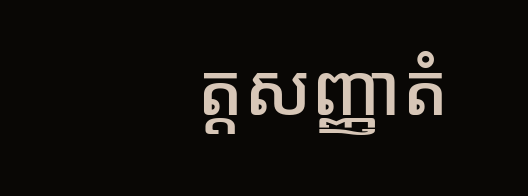ត្តសញ្ញាតំ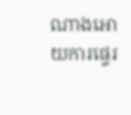ណាងអោយការផ្ទេរ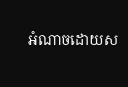អំណាចដោយស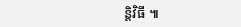ន្តិវិធី ៕